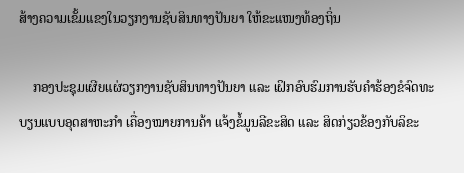ສ້າງຄວາມເຂັ້ມແຂງໃນວຽກງານຊັບສິນທາງປັນຍາ ໃຫ້ຂະແໜງທ້ອງຖິ່ນ

    ກອງປະຊຸມເຜີຍແຜ່ວຽກງານຊັບສິນທາງປັນຍາ ແລະ ເຝິກອົບຮົມການຮັບຄໍາຮ້ອງຂໍຈົດທະບຽນແບບອຸດສາຫະກໍາ ເຄື່ອງໝາຍການຄ້າ ແຈ້ງຂໍ້ມູນລີຂະສິດ ແລະ ສິດກ່ຽວຂ້ອງກັບລິຂະ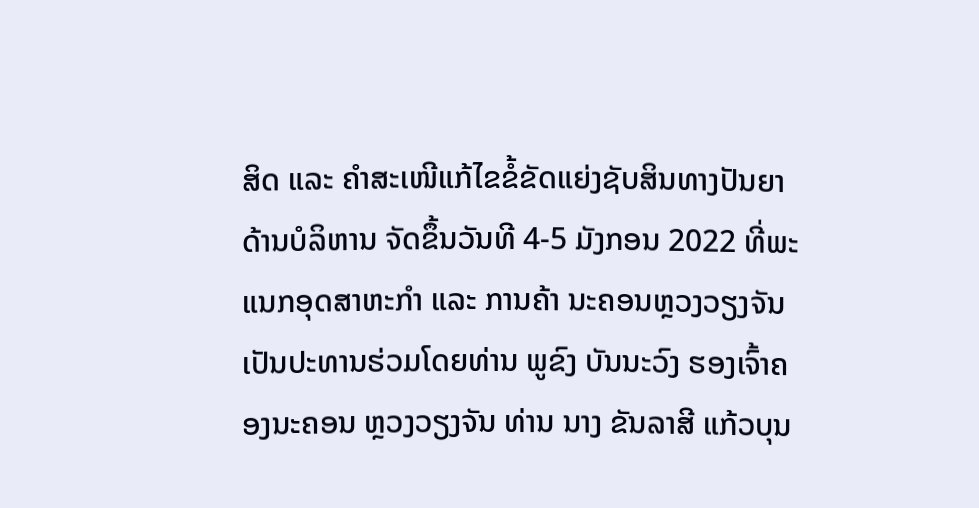ສິດ ແລະ ຄໍາສະເໜີແກ້ໄຂຂໍ້ຂັດແຍ່ງຊັບສິນທາງປັນຍາດ້ານບໍລິຫານ ຈັດຂຶ້ນວັນທີ 4-5 ມັງກອນ 2022 ທີ່ພະແນກອຸດສາຫະກໍາ ແລະ ການຄ້າ ນະຄອນຫຼວງວຽງຈັນ ເປັນປະທານຮ່ວມໂດຍທ່ານ ພູຂົງ ບັນນະວົງ ຮອງເຈົ້າຄອງນະຄອນ ຫຼວງວຽງຈັນ ທ່ານ ນາງ ຂັນລາສີ ແກ້ວບຸນ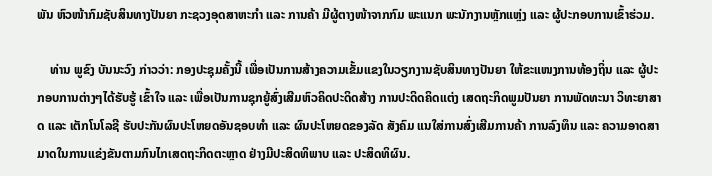ພັນ ຫົວໜ້າກົມຊັບສິນທາງປັນຍາ ກະຊວງອຸດສາຫະກໍາ ແລະ ການຄ້າ ມີຜູ້ຕາງໜ້າຈາກກົມ ພະແນກ ພະນັກງານຫຼັກແຫຼ່ງ ແລະ ຜູ້ປະກອບການເຂົ້າຮ່ວມ.

    ທ່ານ ພູຂົງ ບັນນະວົງ ກ່າວວ່າ: ກອງປະຊຸມຄັ້ງນີ້ ເພື່ອເປັນການສ້າງຄວາມເຂັ້ມແຂງໃນວຽກງານຊັບສິນທາງປັນຍາ ໃຫ້ຂະແໜງການທ້ອງຖິ່ນ ແລະ ຜູ້ປະກອບການຕ່າງໆໄດ້ຮັບຮູ້ ເຂົ້າໃຈ ແລະ ເພື່ອເປັນການຊຸກຍູ້ສົ່ງເສີມຫົວຄິດປະດິດສ້າງ ການປະດິດຄິດແຕ່ງ ເສດຖະກິດພູມປັນຍາ ການພັດທະນາ ວິທະຍາສາດ ແລະ ເຕັກໂນໂລຊີ ຮັບປະກັນຜົນປະໂຫຍດອັນຊອບທໍາ ແລະ ຜົນປະໂຫຍດຂອງລັດ ສັງຄົມ ແນໃສ່ການສົ່ງເສີມການຄ້າ ການລົງທຶນ ແລະ ຄວາມອາດສາມາດໃນການແຂ່ງຂັນຕາມກົນໄກເສດຖະກິດຕະຫຼາດ ຢ່າງມີປະສິດທິພາບ ແລະ ປະສິດທິຜົນ.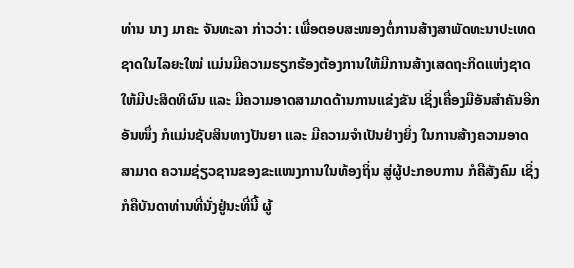ທ່ານ ນາງ ມາຄະ ຈັນທະລາ ກ່າວວ່າ: ເພື່ອຕອບສະໜອງຕໍ່ການສ້າງສາພັດທະນາປະເທດຊາດໃນໄລຍະໃໝ່ ແມ່ນມີຄວາມຮຽກຮ້ອງຕ້ອງການໃຫ້ມີການສ້າງເສດຖະກິດແຫ່ງຊາດໃຫ້ມີປະສິດທິຜົນ ແລະ ມີຄວາມອາດສາມາດດ້ານການແຂ່ງຂັນ ເຊິ່ງເຄື່ອງມືອັນສຳຄັນອີກອັນໜຶ່ງ ກໍແມ່ນຊັບສິນທາງປັນຍາ ແລະ ມີຄວາມຈຳເປັນຢ່າງຍິ່ງ ໃນການສ້າງຄວາມອາດສາມາດ ຄວາມຊ່ຽວຊານຂອງຂະແໜງການໃນທ້ອງຖິ່ນ ສູ່ຜູ້ປະກອບການ ກໍຄືສັງຄົມ ເຊິ່ງກໍຄືບັນດາທ່ານທີ່ນັ່ງຢູ່ນະທີ່ນີ້ ຜູ້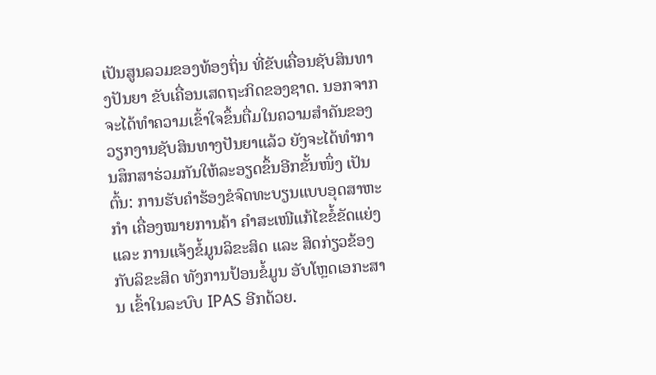ເປັນສູນລວມຂອງທ້ອງຖິ່ນ ທີ່ຂັບເຄື່ອນຊັບສິນທາງປັນຍາ ຂັບເຄື່ອນເສດຖະກິດຂອງຊາດ. ນອກຈາກຈະໄດ້ທຳຄວາມເຂົ້າໃຈຂຶ້ນຕື່ມໃນຄວາມສຳຄັນຂອງວຽກງານຊັບສິນທາງປັນຍາແລ້ວ ຍັງຈະໄດ້ທຳການສຶກສາຮ່ວມກັນໃຫ້ລະອຽດຂຶ້ນອີກຂັ້ນໜຶ່ງ ເປັນຕົ້ນ: ການຮັບຄໍາຮ້ອງຂໍຈົດທະບຽນແບບອຸດສາຫະກຳ ເຄື່ອງໝາຍການຄ້າ ຄຳສະເໜີແກ້ໄຂຂໍ້ຂັດແຍ່ງ ແລະ ການແຈ້ງຂໍ້ມູນລິຂະສິດ ແລະ ສິດກ່ຽວຂ້ອງກັບລິຂະສິດ ທັງການປ້ອນຂໍ້ມູນ ອັບໂຫຼດເອກະສານ ເຂົ້າໃນລະບົບ IPAS ອີກດ້ວຍ.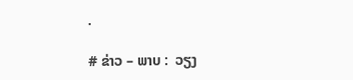.

# ຂ່າວ – ພາບ :  ວຽງ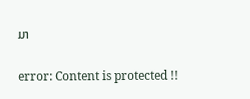ມາ

error: Content is protected !!